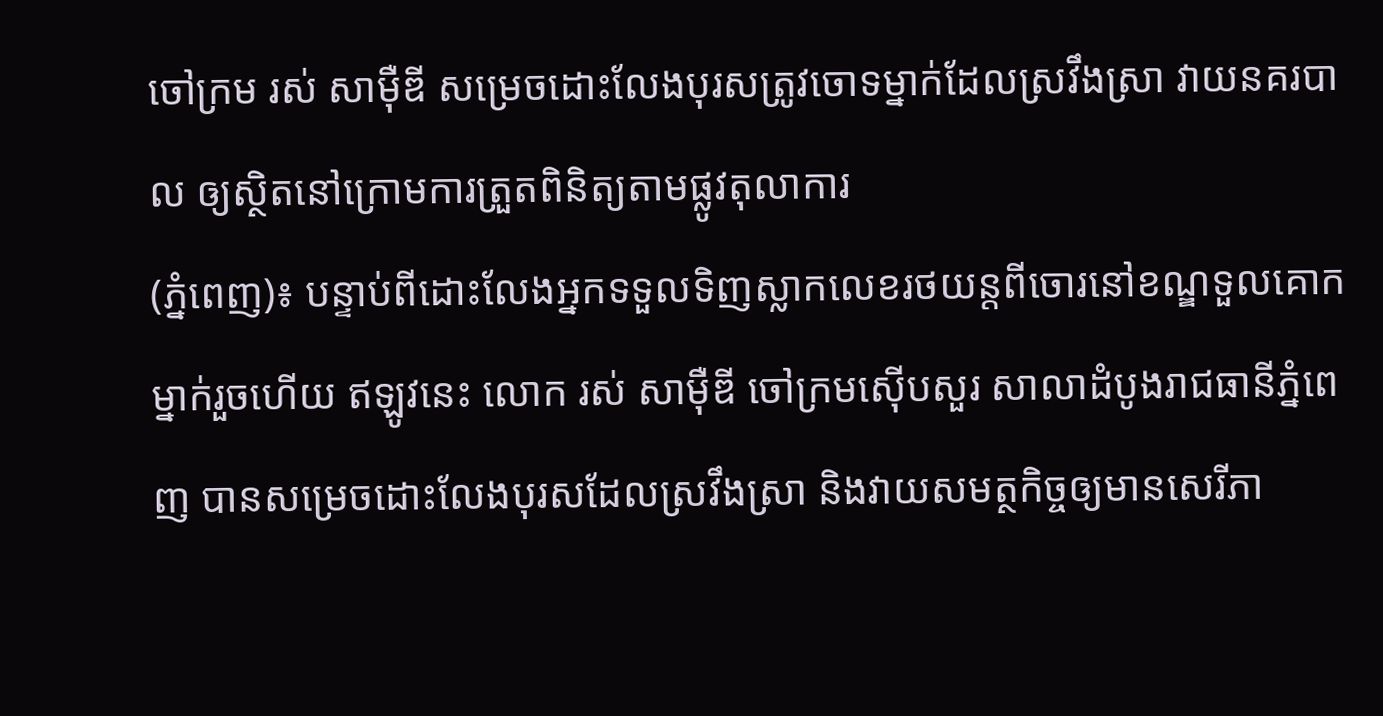ចៅក្រម រស់ សាម៉ឺឌី សម្រេចដោះលែងបុរសត្រូវចោទម្នាក់ដែលស្រវឹងស្រា វាយនគរបាល ឲ្យស្ថិតនៅក្រោមការត្រួតពិនិត្យតាមផ្លូវតុលាការ
(ភ្នំពេញ)៖ បន្ទាប់ពីដោះលែងអ្នកទទួលទិញស្លាកលេខរថយន្តពីចោរនៅខណ្ឌទួលគោកម្នាក់រួចហើយ ឥឡូវនេះ លោក រស់ សាម៉ឺឌី ចៅក្រមស៊ើបសួរ សាលាដំបូងរាជធានីភ្នំពេញ បានសម្រេចដោះលែងបុរសដែលស្រវឹងស្រា និងវាយសមត្ថកិច្ចឲ្យមានសេរីភា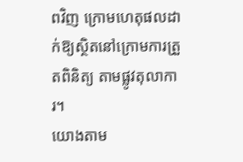ពវិញ ក្រោមហេតុផលដាក់ឱ្យស្ថិតនៅក្រោមការត្រួតពិនិត្យ តាមផ្លូវតុលាការ។
យោងតាម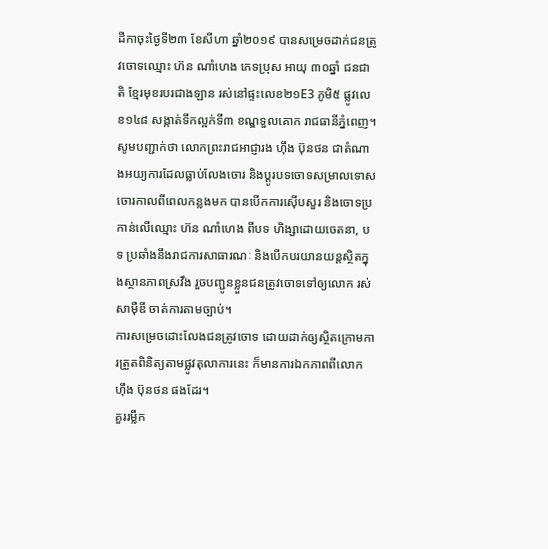ដីកាចុះថ្ងៃទី២៣ ខែសីហា ឆ្នាំ២០១៩ បានសម្រេចដាក់ជនត្រូវចោទឈ្មោះ ហ៊ន ណាំហេង ភេទប្រុស អាយុ ៣០ឆ្នាំ ជនជាតិ ខ្មែរមុខរបរជាងឡាន រស់នៅផ្ទះលេខ២១E3 ភូមិ៥ ផ្លូវលេខ១៤៨ សង្កាត់ទឹកល្អក់ទី៣ ខណ្ឌទួលគោក រាជធានីភ្នំពេញ។
សូមបញ្ជាក់ថា លោកព្រះរាជអាជ្ញារង ហ៊ឹង ប៊ុនថន ជាតំណាងអយ្យការដែលធ្លាប់លែងចោរ និងប្តូរបទចោទសម្រាលទោសចោរកាលពីពេលកន្លងមក បានបើកការស៊ើបសួរ និងចោទប្រកាន់លើឈ្មោះ ហ៊ន ណាំហេង ពីបទ ហិង្សាដោយចេតនា, បទ ប្រឆាំងនឹងរាជការសាធារណៈ និងបើកបរយានយន្តស្ថិតក្នុងស្ថានភាពស្រវឹង រួចបញ្ជូនខ្លួនជនត្រូវចោទទៅឲ្យលោក រស់ សាម៉ឺឌី ចាត់ការតាមច្បាប់។
ការសម្រេចដោះលែងជនត្រូវចោទ ដោយដាក់ឲ្យស្ថិតក្រោមការត្រួតពិនិត្យតាមផ្លូវតុលាការនេះ ក៏មានការឯកភាពពីលោក ហ៊ឹង ប៊ុនថន ផងដែរ។
គួររម្លឹក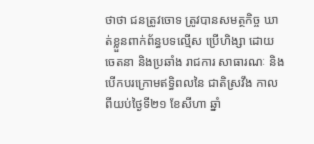ថាថា ជនត្រូវចោទ ត្រូវបានសមត្ថកិច្ច ឃាត់ខ្លួនពាក់ព័ន្ធបទល្មើស ប្រើហិង្សា ដោយចេតនា និងប្រឆាំង រាជការ សាធារណៈ និងបើកបរក្រោមឥទ្ធិពលនៃ ជាតិស្រវឹង កាលពីយប់ថ្ងៃទី២១ ខែសីហា ឆ្នាំ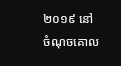២០១៩ នៅចំណុចគោល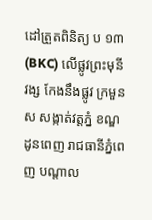ដៅត្រួតពិនិត្យ ប ១៣ (BKC) លើផ្លូវព្រះមុនីវង្ស កែងនឹងផ្លូវ ក្រមួនស សង្កាត់វត្តភ្នំ ខណ្ឌដូនពេញ រាជធានីភ្នំពេញ បណ្តាល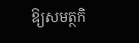ឱ្យសមត្ថកិ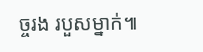ច្ចរង របួសម្នាក់៕